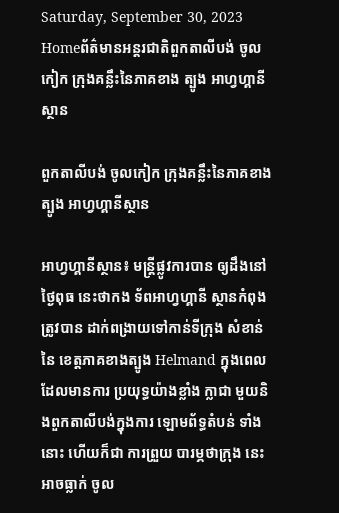Saturday, September 30, 2023
Homeព័ត៌មានអន្តរជាតិពួកតាលីបង់ ចូលកៀក ក្រុងគន្លឹះនៃភាគខាង ត្បូង អាហ្វហ្គានីស្ថាន

ពួកតាលីបង់ ចូលកៀក ក្រុងគន្លឹះនៃភាគខាង ត្បូង អាហ្វហ្គានីស្ថាន

អាហ្វហ្គានីស្ថាន៖ មន្ត្រីផ្លូវការបាន ឲ្យដឹងនៅថ្ងៃពុធ នេះថាកង ទ័ពអាហ្វហ្គានី ស្ថានកំពុង ត្រូវបាន ដាក់ពង្រាយទៅកាន់ទីក្រុង សំខាន់នៃ ខេត្តភាគខាងត្បូង Helmand ក្នុងពេល ដែលមានការ ប្រយុទ្ធយ៉ាងខ្លាំង ក្លាជា មួយនិងពួកតាលីបង់ក្នុងការ ឡោមព័ទ្ធតំបន់ ទាំងនោះ ហើយក៏ជា ការព្រួយ បារម្ភថាក្រុង នេះអាចធ្លាក់ ចូល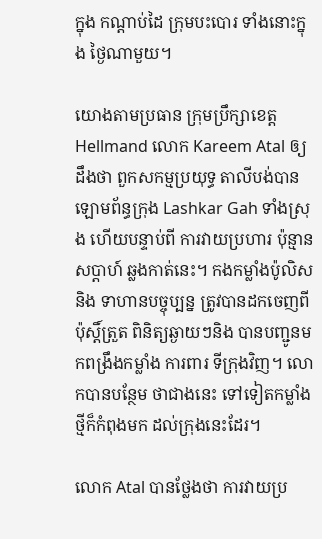ក្នុង កណ្តាប់ដៃ ក្រុមបះបោរ ទាំងនោះក្នុង ថ្ងៃណាមួយ។

យោងតាមប្រធាន ក្រុមប្រឹក្សាខេត្ត Hellmand លោក Kareem Atal ឲ្យដឹងថា ពួកសកម្មប្រយុទ្ធ តាលីបង់បានឡោមព័ន្ធក្រុង Lashkar Gah ទាំងស្រុង ហើយបន្ទាប់ពី ការវាយប្រហារ ប៉ុន្មានសប្តាហ៍ ឆ្លងកាត់នេះ។ កងកម្លាំងប៉ូលិសនិង ទាហានបច្ចុប្បន្ន ត្រូវបានដកចេញពី ប៉ុស្តិ៍ត្រួត ពិនិត្យឆ្ងាយៗនិង បានបញ្ជូនមកពង្រឹងកម្លាំង ការពារ ទីក្រុងវិញ។ លោកបានបន្ថែម ថាជាងនេះ ទៅទៀតកម្លាំង ថ្មីក៏កំពុងមក ដល់ក្រុងនេះដែរ។

លោក Atal បានថ្លែងថា ការវាយប្រ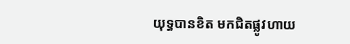យុទ្ធបានខិត មកជិតផ្លូវហាយ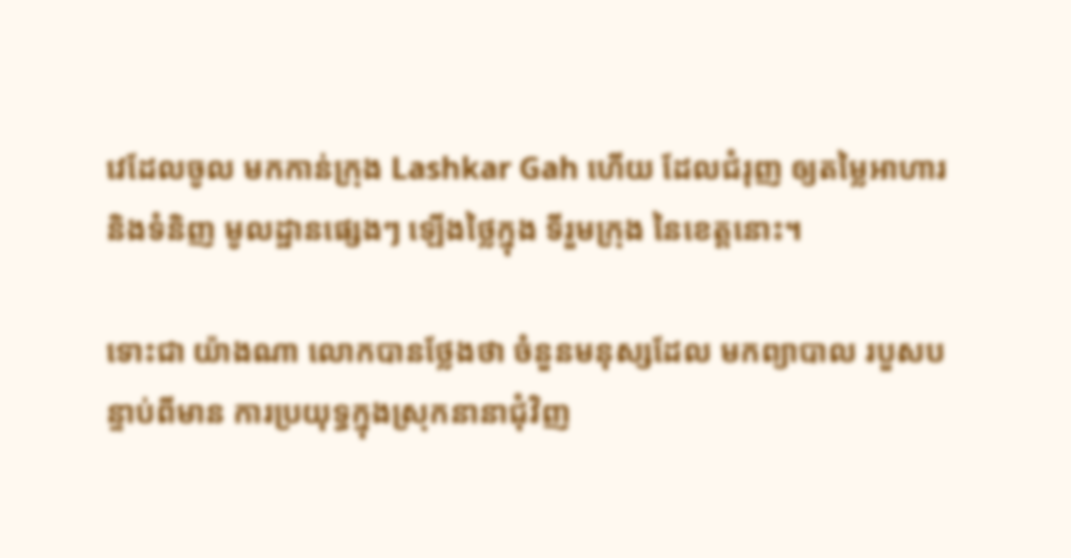វេដែលចូល មកកាន់ក្រុង Lashkar Gah ហើយ ដែលជំរុញ ឲ្យតម្លៃអាហារ និងទំនិញ មូលដ្ឋានផ្សេងៗ ឡើងថ្លៃក្នុង ទីរួមក្រុង នៃខេត្តនោះ។

ទោះជា យ៉ាងណា លោកបានថ្លែងថា ចំនួនមនុស្សដែល មកព្យាបាល របួសបន្ទាប់ពីមាន ការប្រយុទ្ធក្នុងស្រុកនានាជុំវិញ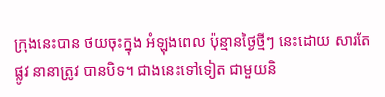ក្រុងនេះបាន ថយចុះក្នុង អំឡុងពេល ប៉ុន្មានថ្ងៃថ្មីៗ នេះដោយ សារតែផ្លូវ នានាត្រូវ បានបិទ។ ជាងនេះទៅទៀត ជាមួយនិ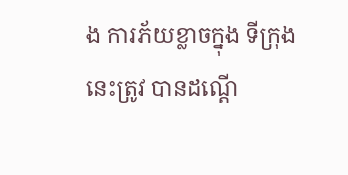ង ការភ័យខ្លាចក្នុង ទីក្រុងនេះត្រូវ បានដណ្តើ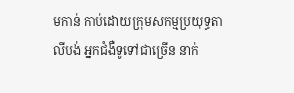មកាន់ កាប់ដោយក្រុមសកម្មប្រយុទ្ធតាលីបង់ អ្នកជំងឺទូទៅជាច្រើន នាក់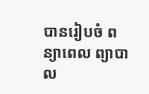បានរៀបចំ ពន្យាពេល ព្យាបាល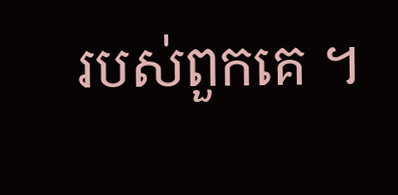របស់ពួកគេ ។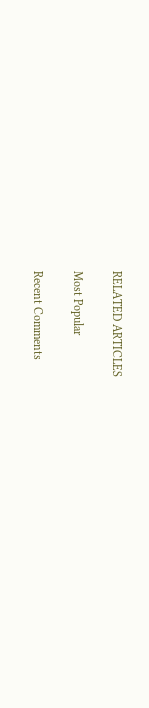RELATED ARTICLES

Most Popular

Recent Comments